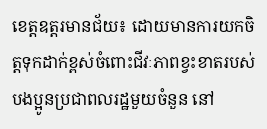ខេត្តឧត្ដរមានជ័យ៖ ដោយមានការយកចិត្តទុកដាក់ខ្ពស់ចំពោះជីវៈភាពខ្វះខាតរបស់បងប្អូនប្រជាពលរដ្ឋមួយចំនួន នៅ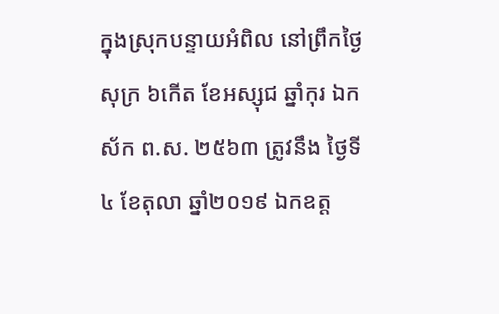ក្នុងស្រុកបន្ទាយអំពិល នៅព្រឹកថ្ងៃសុក្រ ៦កើត ខែអស្សុជ ឆ្នាំកុរ ឯកស័ក ព.ស. ២៥៦៣ ត្រូវនឹង ថ្ងៃទី៤ ខែតុលា ឆ្នាំ២០១៩ ឯកឧត្ដ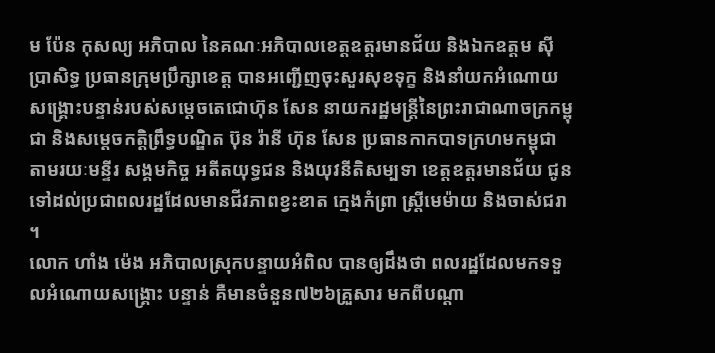ម ប៉ែន កុសល្យ អភិបាល នៃគណៈអភិបាលខេត្តឧត្ដរមានជ័យ និងឯកឧត្តម ស៊ី ប្រាសិទ្ធ ប្រធានក្រុមប្រឹក្សាខេត្ត បានអញ្ជើញចុះសួរសុខទុក្ខ និងនាំយកអំណោយសង្គ្រោះបន្ទាន់របស់សម្ដេចតេជោហ៊ុន សែន នាយករដ្ឋមន្រ្តីនៃព្រះរាជាណាចក្រកម្ពុជា និងសម្ដេចកត្តិព្រឹទ្ធបណ្ឌិត ប៊ុន រ៉ានី ហ៊ុន សែន ប្រធានកាកបាទក្រហមកម្ពុជា តាមរយៈមន្ទីរ សង្គមកិច្ច អតីតយុទ្ធជន និងយុវនីតិសម្បទា ខេត្តឧត្ដរមានជ័យ ជូនទៅដល់ប្រជាពលរដ្ឋដែលមានជីវភាពខ្វះខាត ក្មេងកំព្រា ស្រ្តីមេម៉ាយ និងចាស់ជរា ។
លោក ហាំង ម៉េង អភិបាលស្រុកបន្ទាយអំពិល បានឲ្យដឹងថា ពលរដ្ឋដែលមកទទួលអំណោយសង្រ្គោះ បន្ទាន់ គឺមានចំនួន៧២៦គ្រួសារ មកពីបណ្ដា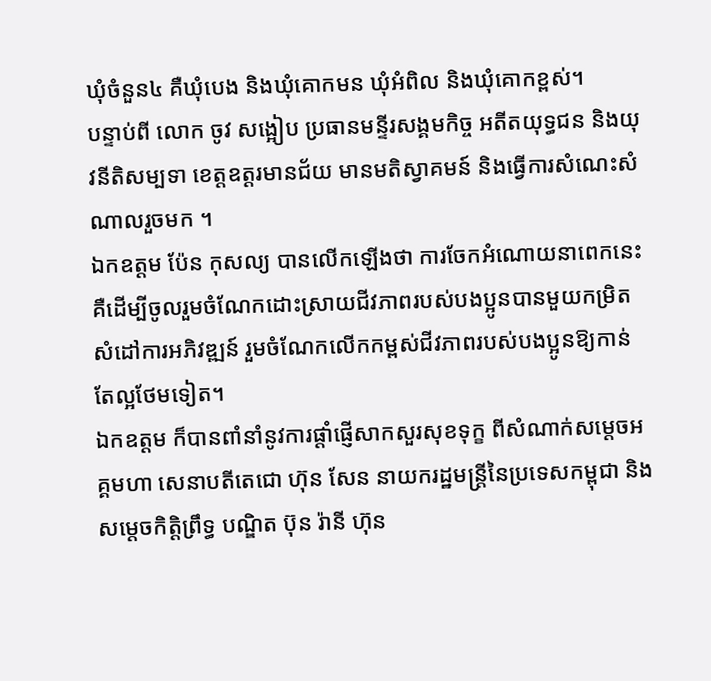ឃុំចំនួន៤ គឺឃុំបេង និងឃុំគោកមន ឃុំអំពិល និងឃុំគោកខ្ពស់។
បន្ទាប់ពី លោក ចូវ សង្អៀប ប្រធានមន្ទីរសង្គមកិច្ច អតីតយុទ្ធជន និងយុវនីតិសម្បទា ខេត្តឧត្ដរមានជ័យ មានមតិស្វាគមន៍ និងធ្វើការសំណេះសំណាលរួចមក ។
ឯកឧត្ដម ប៉ែន កុសល្យ បានលើកឡើងថា ការចែកអំណោយនាពេកនេះ គឺដើម្បីចូលរួមចំណែកដោះស្រាយជីវភាពរបស់បងប្អូនបានមួយកម្រិត សំដៅការអភិវឌ្ឍន៍ រួមចំណែកលើកកម្ពស់ជីវភាពរបស់បងប្អូនឱ្យកាន់តែល្អថែមទៀត។
ឯកឧត្ដម ក៏បានពាំនាំនូវការផ្តាំផ្ញើសាកសួរសុខទុក្ខ ពីសំណាក់សម្តេចអគ្គមហា សេនាបតីតេជោ ហ៊ុន សែន នាយករដ្ឋមន្ត្រីនៃប្រទេសកម្ពុជា និងសម្តេចកិត្តិព្រឹទ្ធ បណ្ឌិត ប៊ុន រ៉ានី ហ៊ុន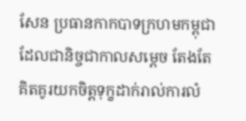សែន ប្រធានកាកបាទក្រហមកម្ពុជា ដែលជានិច្ចជាកាលសម្តេច តែងតែគិតគូរយកចិត្តទុក្ខដាក់រាល់ការលំ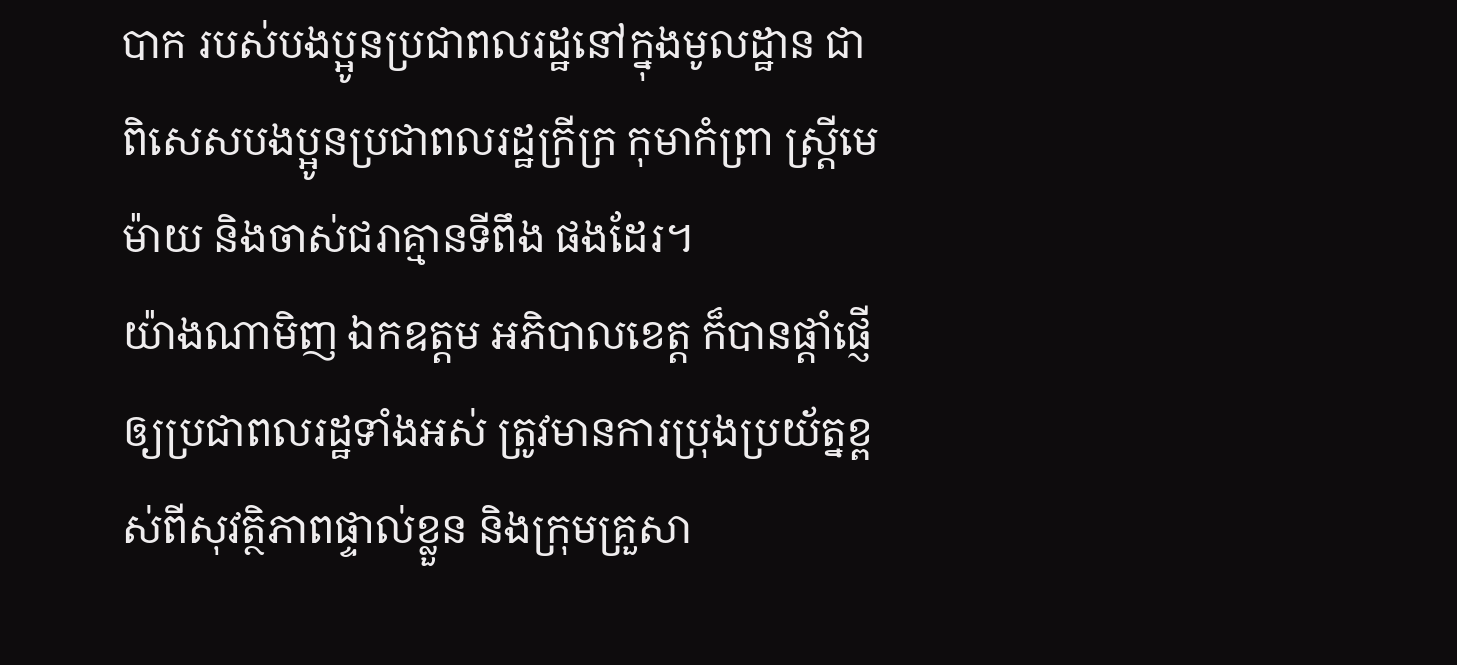បាក របស់បងប្អូនប្រជាពលរដ្ឋនៅក្នុងមូលដ្ឋាន ជាពិសេសបងប្អូនប្រជាពលរដ្ឋក្រីក្រ កុមាកំព្រា ស្រ្តីមេម៉ាយ និងចាស់ជរាគ្មានទីពឹង ផងដែរ។
យ៉ាងណាមិញ ឯកឧត្ដម អភិបាលខេត្ត ក៏បានផ្តាំផ្ញើឲ្យប្រជាពលរដ្ឋទាំងអស់ ត្រូវមានការប្រុងប្រយ័ត្នខ្ពស់ពីសុវត្ថិភាពផ្ទាល់ខ្លួន និងក្រុមគ្រួសា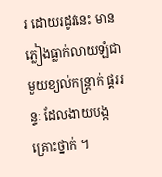រ ដោយរដូវនេះ មានភ្លៀងធ្លាក់លាយឡំជាមួយខ្យល់កន្ត្រាក់ ផ្គររន្ទៈ ដែលងាយបង្កគ្រោះថ្នាក់ ។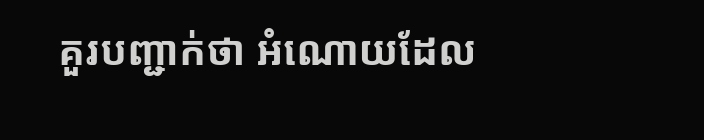គួរបញ្ជាក់ថា អំណោយដែល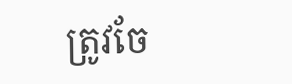ត្រូវចែ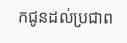កជូនដល់ប្រជាព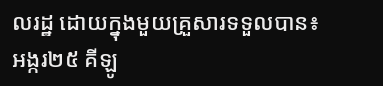លរដ្ឋ ដោយក្នុងមួយគ្រួសារទទួលបាន៖ អង្ករ២៥ គីឡូ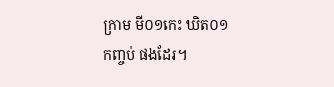ក្រាម មី០១កេះ ឃិត០១កញ្ចប់ ផងដែរ។